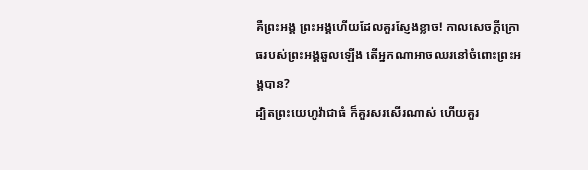គឺព្រះអង្គ ព្រះអង្គហើយដែលគួរស្ញែងខ្លាច! កាលសេចក្ដីក្រោធរបស់ព្រះអង្គឆួលឡើង តើអ្នកណាអាចឈរនៅចំពោះព្រះអង្គបាន?
ដ្បិតព្រះយេហូវ៉ាជាធំ ក៏គួរសរសើរណាស់ ហើយគួរ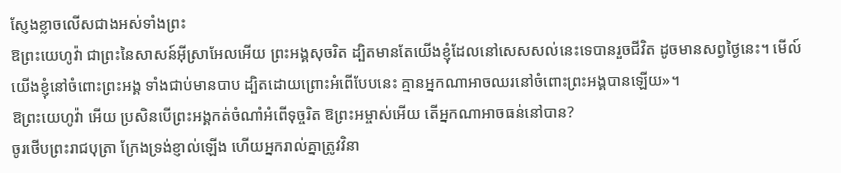ស្ញែងខ្លាចលើសជាងអស់ទាំងព្រះ
ឱព្រះយេហូវ៉ា ជាព្រះនៃសាសន៍អ៊ីស្រាអែលអើយ ព្រះអង្គសុចរិត ដ្បិតមានតែយើងខ្ញុំដែលនៅសេសសល់នេះទេបានរួចជីវិត ដូចមានសព្វថ្ងៃនេះ។ មើល៍ យើងខ្ញុំនៅចំពោះព្រះអង្គ ទាំងជាប់មានបាប ដ្បិតដោយព្រោះអំពើបែបនេះ គ្មានអ្នកណាអាចឈរនៅចំពោះព្រះអង្គបានឡើយ»។
ឱព្រះយេហូវ៉ា អើយ ប្រសិនបើព្រះអង្គកត់ចំណាំអំពើទុច្ចរិត ឱព្រះអម្ចាស់អើយ តើអ្នកណាអាចធន់នៅបាន?
ចូរថើបព្រះរាជបុត្រា ក្រែងទ្រង់ខ្ញាល់ឡើង ហើយអ្នករាល់គ្នាត្រូវវិនា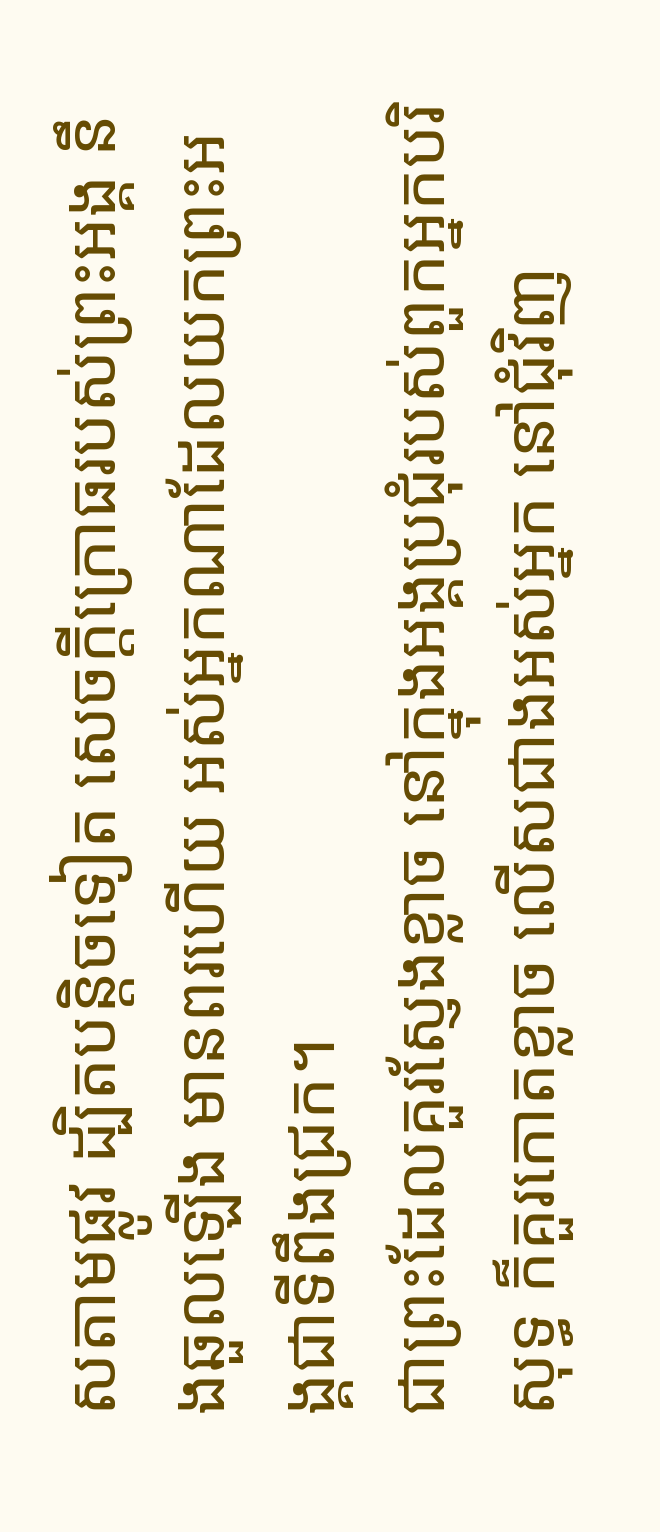សតាមផ្លូវ ដ្បិតបន្តិចទៀត សេចក្ដីក្រោធរបស់ព្រះអង្គ នឹងឆួលឡើង មានពរហើយ អស់អ្នកណាដែលយកព្រះអង្គជាទីពឹងជ្រក។
ជាព្រះដែលគួរស្ញែងខ្លាច នៅក្នុងអង្គប្រជុំរបស់ពួកអ្នកបរិសុទ្ធ ក៏គួរកោតខ្លាច លើសជាងអស់អ្នក នៅជុំវិញ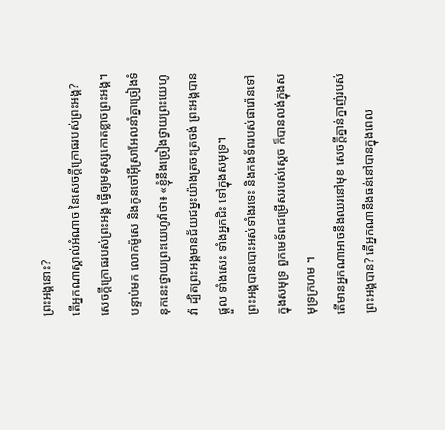ព្រះអង្គនោះ?
តើអ្នកណាស្គាល់អំណាច នៃសេចក្ដីក្រោធរបស់ព្រះអង្គ? សេចក្ដីក្រោធរបស់ព្រះអង្គ ធ្វើឲ្យមនុស្សកោតខ្លាចព្រះអង្គ។
បន្ទាប់មក លោកម៉ូសេ និងកូនចៅអ៊ីស្រាអែលនាំគ្នាច្រៀងទំនុកនេះថ្វាយព្រះយេហូវ៉ាថា៖ «ខ្ញុំនឹងច្រៀងថ្វាយព្រះយេហូវ៉ា ដ្បិតព្រះអង្គមានជ័យជម្នះយ៉ាងត្រចះត្រចង់ ព្រះអង្គបានផ្តួល ទាំងសេះ ទាំងអ្នកជិះ ទៅក្នុងសមុទ្រ។
ព្រះអង្គបានបោះអស់ទាំងរទេះ និងកងទ័ពរបស់ផារ៉ោនទៅក្នុងសមុទ្រ ពួកមេទ័ពជម្រើសរបស់ស្ដេច ក៏បានលង់ក្នុងសមុទ្រក្រហម ។
តើមានអ្នកណាអាចនឹងឈរនៅមុខ សេចក្ដីគ្នាន់ក្នាញ់របស់ព្រះអង្គបាន? តើអ្នកណានឹងធន់នៅបានក្នុងពេល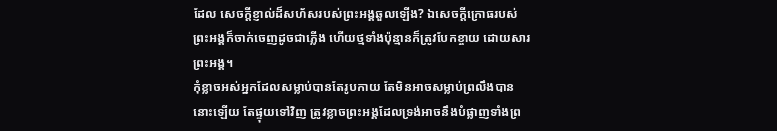ដែល សេចក្ដីខ្ញាល់ដ៏សហ័សរបស់ព្រះអង្គឆួលឡើង? ឯសេចក្ដីក្រោធរបស់ព្រះអង្គក៏ចាក់ចេញដូចជាភ្លើង ហើយថ្មទាំងប៉ុន្មានក៏ត្រូវបែកខ្ចាយ ដោយសារព្រះអង្គ។
កុំខ្លាចអស់អ្នកដែលសម្លាប់បានតែរូបកាយ តែមិនអាចសម្លាប់ព្រលឹងបាននោះឡើយ តែផ្ទុយទៅវិញ ត្រូវខ្លាចព្រះអង្គដែលទ្រង់អាចនឹងបំផ្លាញទាំងព្រ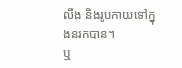លឹង និងរូបកាយទៅក្នុងនរកបាន។
ឬ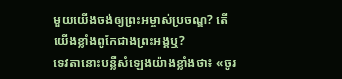មួយយើងចង់ឲ្យព្រះអម្ចាស់ប្រចណ្ឌ? តើយើងខ្លាំងពូកែជាងព្រះអង្គឬ?
ទេវតានោះបន្លឺសំឡេងយ៉ាងខ្លាំងថា៖ «ចូរ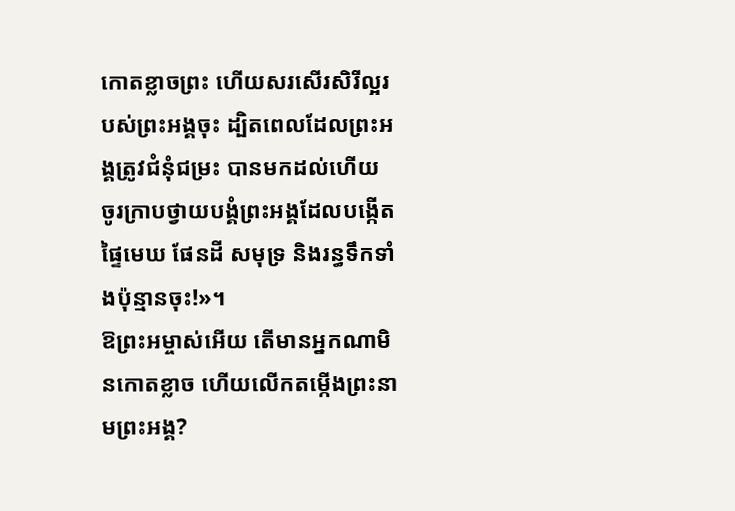កោតខ្លាចព្រះ ហើយសរសើរសិរីល្អរបស់ព្រះអង្គចុះ ដ្បិតពេលដែលព្រះអង្គត្រូវជំនុំជម្រះ បានមកដល់ហើយ ចូរក្រាបថ្វាយបង្គំព្រះអង្គដែលបង្កើតផ្ទៃមេឃ ផែនដី សមុទ្រ និងរន្ធទឹកទាំងប៉ុន្មានចុះ!»។
ឱព្រះអម្ចាស់អើយ តើមានអ្នកណាមិនកោតខ្លាច ហើយលើកតម្កើងព្រះនាមព្រះអង្គ?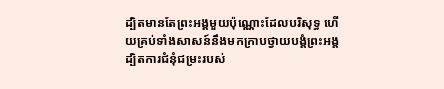ដ្បិតមានតែព្រះអង្គមួយប៉ុណ្ណោះដែលបរិសុទ្ធ ហើយគ្រប់ទាំងសាសន៍នឹងមកក្រាបថ្វាយបង្គំព្រះអង្គ ដ្បិតការជំនុំជម្រះរបស់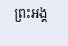ព្រះអង្គ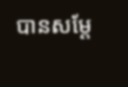បានសម្តែ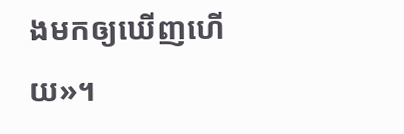ងមកឲ្យឃើញហើយ»។